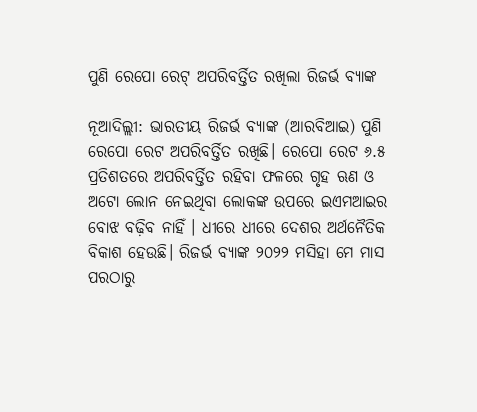ପୁଣି ରେପୋ ରେଟ୍‌ ଅପରିବର୍ତ୍ତିତ ରଖିଲା ରିଜର୍ଭ ବ୍ୟାଙ୍କ

ନୂଆଦିଲ୍ଲୀ: ଭାରତୀୟ ରିଜର୍ଭ ବ୍ୟାଙ୍କ (ଆରବିଆଇ) ପୁଣି ରେପୋ ରେଟ ଅପରିବର୍ତ୍ତିତ ରଖିଛି। ରେପୋ ରେଟ ୬.୫ ପ୍ରତିଶତରେ ଅପରିବର୍ତ୍ତିତ ରହିବା ଫଳରେ ଗୃହ ଋଣ ଓ ଅଟୋ ଲୋନ ନେଇଥିବା ଲୋକଙ୍କ ଉପରେ ଇଏମଆଇର ବୋଝ ବଢ଼ିବ ନାହିଁ । ଧୀରେ ଧୀରେ ଦେଶର ଅର୍ଥନୈତିକ ବିକାଶ ହେଉଛି। ରିଜର୍ଭ ବ୍ୟାଙ୍କ ୨୦୨୨ ମସିହା ମେ ମାସ ପରଠାରୁ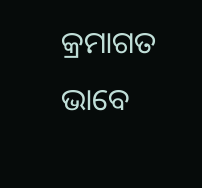କ୍ରମାଗତ ଭାବେ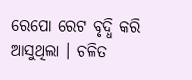ରେପୋ ରେଟ ବୃଦ୍ଧି କରି ଆସୁଥିଲା । ଚଳିତ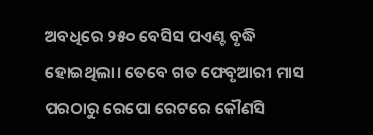ଅବଧିରେ ୨୫୦ ବେସିସ ପଏଣ୍ଟ ବୃଦ୍ଧି ହୋଇଥିଲା। ତେବେ ଗତ ଫେବୃଆରୀ ମାସ ପରଠାରୁ ରେପୋ ରେଟରେ କୌଣସି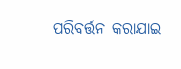ପରିବର୍ତ୍ତନ କରାଯାଇ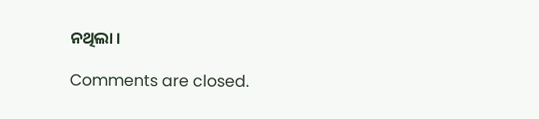ନଥିଲା ।

Comments are closed.